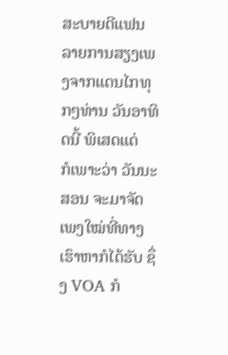ສະບາຍດີແຟນລາຍການສຽງເພງຈາກແດນໄກທຸກໆທ່ານ ວັນອາທິດນີ້ ພິເສດແດ່
ກໍເພາະວ່າ ວັນນະສອນ ຈະມາຈັດເພງໃໝ່ທີ່ທາງເຮົາຫາກໍໄດ້ຮັບ ຊຶ່ງ VOA ກໍ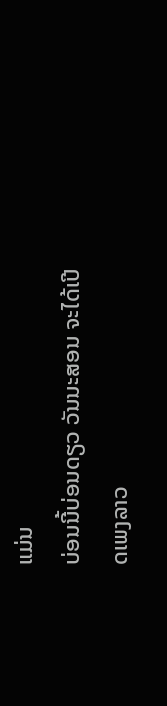ແມ່ນ
ບ່ອນນີ້ບ່ອນດຽວ ວັນນະສອນ ຈະໄດ້ເປີດເພງລາວ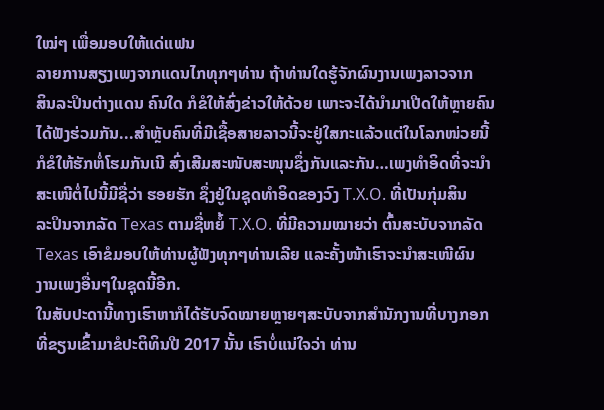ໃໝ່ໆ ເພື່ອມອບໃຫ້ແດ່ແຟນ
ລາຍການສຽງເພງຈາກແດນໄກທຸກໆທ່ານ ຖ້າທ່ານໃດຮູ້ຈັກຜົນງານເພງລາວຈາກ
ສິນລະປິນຕ່າງແດນ ຄົນໃດ ກໍຂໍໃຫ້ສົ່ງຂ່າວໃຫ້ດ້ວຍ ເພາະຈະໄດ້ນຳມາເປີດໃຫ້ຫຼາຍຄົນ
ໄດ້ຟັງຮ່ວມກັນ...ສຳຫຼັບຄົນທີ່ມີເຊື້ອສາຍລາວນີ້ຈະຢູ່ໃສກະແລ້ວແຕ່ໃນໂລກໜ່ວຍນີ້
ກໍຂໍໃຫ້ຮັກຫໍ່ໂຮມກັນເນີ ສົ່ງເສີມສະໜັບສະໜຸນຊຶ່ງກັນແລະກັນ…ເພງທຳອິດທີ່ຈະນຳ
ສະເໜີຕໍ່ໄປນີ້ມີຊື່ວ່າ ຮອຍຮັກ ຊຶ່ງຢູ່ໃນຊຸດທຳອິດຂອງວົງ T.X.O. ທີ່ເປັນກຸ່ມສິນ
ລະປິນຈາກລັດ Texas ຕາມຊື່ຫຍໍ້ T.X.O. ທີ່ມີຄວາມໝາຍວ່າ ຕົ້ນສະບັບຈາກລັດ
Texas ເອົາຂໍມອບໃຫ້ທ່ານຜູ້ຟັງທຸກໆທ່ານເລີຍ ແລະຄັ້ງໜ້າເຮົາຈະນຳສະເໜີຜົນ
ງານເພງອື່ນໆໃນຊຸດນີ້ອີກ.
ໃນສັບປະດານີ້ທາງເຮົາຫາກໍໄດ້ຮັບຈົດໝາຍຫຼາຍໆສະບັບຈາກສຳນັກງານທີ່ບາງກອກ
ທີ່ຂຽນເຂົ້າມາຂໍປະຕິທິນປີ 2017 ນັ້ນ ເຮົາບໍ່ແນ່ໃຈວ່າ ທ່ານ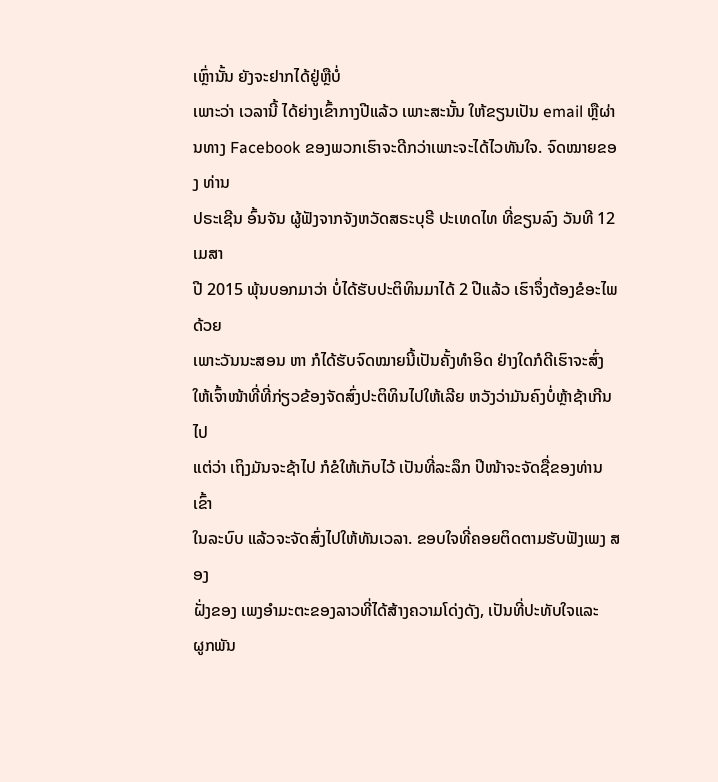ເຫຼົ່ານັ້ນ ຍັງຈະຢາກໄດ້ຢູ່ຫຼືບໍ່
ເພາະວ່າ ເວລານີ້ ໄດ້ຍ່າງເຂົ້າກາງປີແລ້ວ ເພາະສະນັ້ນ ໃຫ້ຂຽນເປັນ email ຫຼືຜ່ານທາງ Facebook ຂອງພວກເຮົາຈະດີກວ່າເພາະຈະໄດ້ໄວທັນໃຈ. ຈົດໝາຍຂອງ ທ່ານ
ປຣະເຊີນ ອົ້ນຈັນ ຜູ້ຟັງຈາກຈັງຫວັດສຣະບຸຣີ ປະເທດໄທ ທີ່ຂຽນລົງ ວັນທີ 12 ເມສາ
ປີ 2015 ພຸ້ນບອກມາວ່າ ບໍ່ໄດ້ຮັບປະຕິທິນມາໄດ້ 2 ປີແລ້ວ ເຮົາຈຶ່ງຕ້ອງຂໍອະໄພດ້ວຍ
ເພາະວັນນະສອນ ຫາ ກໍໄດ້ຮັບຈົດໝາຍນີ້ເປັນຄັ້ງທຳອິດ ຢ່າງໃດກໍດີເຮົາຈະສົ່ງ
ໃຫ້ເຈົ້າໜ້າທີ່ທີ່ກ່ຽວຂ້ອງຈັດສົ່ງປະຕິທິນໄປໃຫ້ເລີຍ ຫວັງວ່າມັນຄົງບໍ່ຫຼ້າຊ້າເກີນໄປ
ແຕ່ວ່າ ເຖິງມັນຈະຊ້າໄປ ກໍຂໍໃຫ້ເກັບໄວ້ ເປັນທີ່ລະລຶກ ປີໜ້າຈະຈັດຊື່ຂອງທ່ານເຂົ້າ
ໃນລະບົບ ແລ້ວຈະຈັດສົ່ງໄປໃຫ້ທັນເວລາ. ຂອບໃຈທີ່ຄອຍຕິດຕາມຮັບຟັງເພງ ສອງ
ຝັ່ງຂອງ ເພງອຳມະຕະຂອງລາວທີ່ໄດ້ສ້າງຄວາມໂດ່ງດັງ, ເປັນທີ່ປະທັບໃຈແລະ
ຜູກພັນ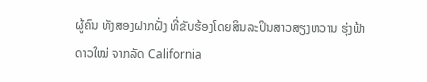ຜູ້ຄົນ ທັງສອງຝາກຝັ່ງ ທີ່ຂັບຮ້ອງໂດຍສິນລະປິນສາວສຽງຫວານ ຮຸ່ງຟ້າ
ດາວໃໝ່ ຈາກລັດ California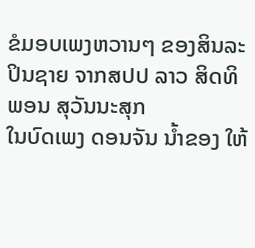ຂໍມອບເພງຫວານໆ ຂອງສິນລະປິນຊາຍ ຈາກສປປ ລາວ ສິດທິພອນ ສຸວັນນະສຸກ
ໃນບົດເພງ ດອນຈັນ ນ້ຳຂອງ ໃຫ້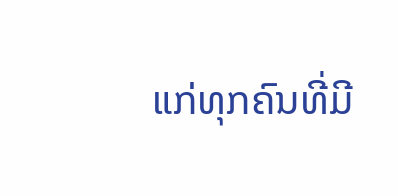ແກ່ທຸກຄົນທີ່ມີ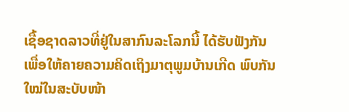ເຊື້ອຊາດລາວທີ່ຢູ່ໃນສາກົນລະໂລກນີ້ ໄດ້ຮັບຟັງກັນ ເພື່ອໃຫ້ຄາຍຄວາມຄິດເຖິງມາຕຸພູມບ້ານເກີດ ພົບກັນໃໝ່ໃນສະບັບໜ້າ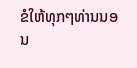ຂໍໃຫ້ທຸກໆທ່ານນອນ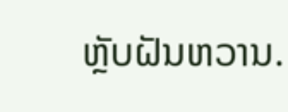ຫຼັບຝັນຫວານ.